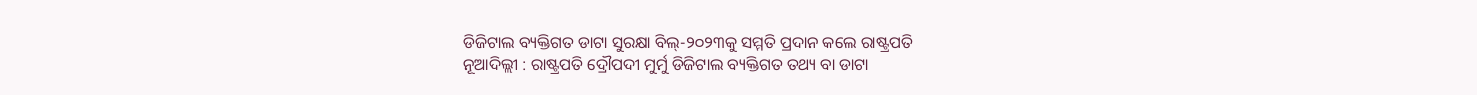ଡିଜିଟାଲ ବ୍ୟକ୍ତିଗତ ଡାଟା ସୁରକ୍ଷା ବିଲ୍-୨୦୨୩କୁ ସମ୍ମତି ପ୍ରଦାନ କଲେ ରାଷ୍ଟ୍ରପତି
ନୂଆଦିଲ୍ଲୀ : ରାଷ୍ଟ୍ରପତି ଦ୍ରୌପଦୀ ମୁର୍ମୁ ଡିଜିଟାଲ ବ୍ୟକ୍ତିଗତ ତଥ୍ୟ ବା ଡାଟା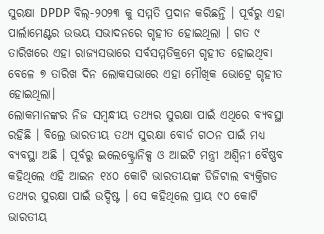ସୁରକ୍ଷା DPDP ବିଲ୍-୨୦୨୩ କୁ ସମ୍ମତି ପ୍ରଦାନ କରିଛନ୍ତି । ପୂର୍ବରୁ ଏହା ପାର୍ଲାମେଣ୍ଟର ଉଭୟ ସଭାଦନରେ ଗୃହୀତ ହୋଇଥିଲା । ଗତ ୯ ତାରିଖରେ ଏହା ରାଜ୍ୟସଭାରେ ସର୍ବସମ୍ମତିକ୍ରମେ ଗୃହୀତ ହୋଇଥିବା ବେଳେ ୭ ତାରିଖ ଦିନ ଲୋକସଭାରେ ଏହା ମୌଖିକ ଭୋଟ୍ରେ ଗୃହୀତ ହୋଇଥିଲା।
ଲୋକମାନଙ୍କର ନିଜ ସମ୍ବନ୍ଧୀୟ ତଥ୍ୟର ସୁରକ୍ଷା ପାଇଁ ଏଥିରେ ବ୍ୟବସ୍ଥା ରହିଛି । ବିଲ୍ରେ ଭାରତୀୟ ତଥ୍ୟ ସୁରକ୍ଷା ବୋର୍ଡ ଗଠନ ପାଇଁ ମଧ୍ୟ ବ୍ୟବସ୍ଥା ଅଛି । ପୂର୍ବରୁ ଇଲେକ୍ଟ୍ରୋନିକ୍ସ ଓ ଆଇଟି ମନ୍ତ୍ରୀ ଅଶ୍ୱିନୀ ବୈଷ୍ଣବ କହିଥିଲେ ଏହି ଆଇନ ୧୪୦ କୋଟି ଭାରତୀୟଙ୍କ ଡିଜିଟାଲ ବ୍ୟକ୍ତିଗତ ତଥ୍ୟର ସୁରକ୍ଷା ପାଇଁ ଉଦ୍ଦିଷ୍ଟ । ସେ କହିଥିଲେ ପ୍ରାୟ ୯୦ କୋଟି ଭାରତୀୟ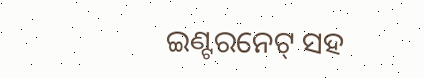ଇଣ୍ଟରନେଟ୍ ସହ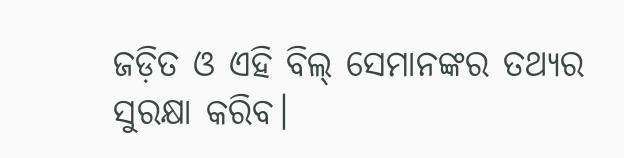ଜଡ଼ିତ ଓ ଏହି ବିଲ୍ ସେମାନଙ୍କର ତଥ୍ୟର ସୁରକ୍ଷା କରିବ।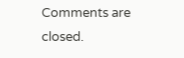Comments are closed.